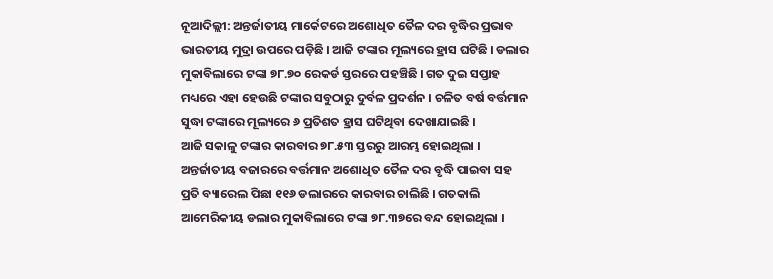ନୂଆଦିଲ୍ଲୀ: ଅନ୍ତର୍ଜାତୀୟ ମାର୍କେଟରେ ଅଶୋଧିତ ତୈଳ ଦର ବୃଦ୍ଧିର ପ୍ରଭାବ ଭାରତୀୟ ମୁଦ୍ରା ଉପରେ ପଡ଼ିଛି । ଆଜି ଟଙ୍କାର ମୂଲ୍ୟରେ ହ୍ରାସ ଘଟିଛି । ଡଲାର ମୁକାବିଲାରେ ଟଙ୍କା ୭୮.୭୦ ରେକର୍ଡ ସ୍ତରରେ ପହଞ୍ଚିଛି । ଗତ ଦୁଇ ସପ୍ତାହ ମଧ୍ୟରେ ଏହା ହେଉଛି ଟଙ୍କାର ସବୁଠାରୁ ଦୁର୍ବଳ ପ୍ରଦର୍ଶନ । ଚଳିତ ବର୍ଷ ବର୍ତ୍ତମାନ ସୁଦ୍ଧା ଟଙ୍କାରେ ମୂଲ୍ୟରେ ୬ ପ୍ରତିଶତ ହ୍ରାସ ଘଟିଥିବା ଦେଖାଯାଇଛି ।
ଆଜି ସକାଳୁ ଟଙ୍କାର କାରବାର ୭୮.୫୩ ସ୍ତରରୁ ଆରମ୍ଭ ହୋଇଥିଲା । ଅନ୍ତର୍ଜାତୀୟ ବଜାରରେ ବର୍ତ୍ତମାନ ଅଶୋଧିତ ତୈଳ ଦର ବୃଦ୍ଧି ପାଇବା ସହ ପ୍ରତି ବ୍ୟାରେଲ ପିଛା ୧୧୬ ଡଲାରରେ କାରବାର ଚାଲିଛି । ଗତକାଲି ଆମେରିକୀୟ ଡଲାର ମୁକାବିଲାରେ ଟଙ୍କା ୭୮.୩୭ରେ ବନ୍ଦ ହୋଇଥିଲା ।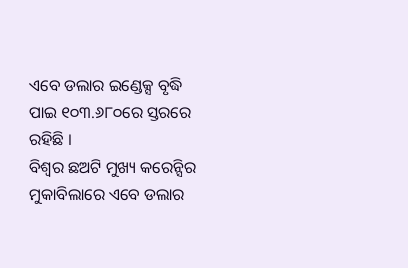ଏବେ ଡଲାର ଇଣ୍ଡେକ୍ସ ବୃଦ୍ଧି ପାଇ ୧୦୩.୬୮୦ରେ ସ୍ତରରେ ରହିଛି ।
ବିଶ୍ୱର ଛଅଟି ମୁଖ୍ୟ କରେନ୍ସିର ମୁକାବିଲାରେ ଏବେ ଡଲାର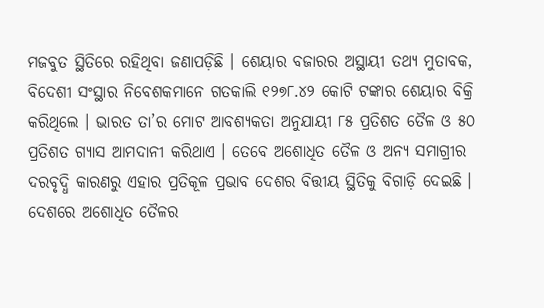ମଜବୁତ ସ୍ଥିତିରେ ରହିଥିବା ଜଣାପଡ଼ିଛି । ଶେୟାର ବଜାରର ଅସ୍ଥାୟୀ ତଥ୍ୟ ମୁତାବକ, ବିଦେଶୀ ସଂସ୍ଥାର ନିବେଶକମାନେ ଗତକାଲି ୧୨୭୮.୪୨ କୋଟି ଟଙ୍କାର ଶେୟାର ବିକ୍ରି କରିଥିଲେ । ଭାରତ ତା’ର ମୋଟ ଆବଶ୍ୟକତା ଅନୁଯାୟୀ ୮୫ ପ୍ରତିଶତ ତୈଳ ଓ ୫୦ ପ୍ରତିଶତ ଗ୍ୟାସ ଆମଦାନୀ କରିଥାଏ । ତେବେ ଅଶୋଧିତ ତୈଳ ଓ ଅନ୍ୟ ସମାଗ୍ରୀର ଦରବୃଦ୍ଧି କାରଣରୁ ଏହାର ପ୍ରତିକୂଳ ପ୍ରଭାବ ଦେଶର ବିତ୍ତୀୟ ସ୍ଥିତିକୁ ବିଗାଡ଼ି ଦେଇଛି । ଦେଶରେ ଅଶୋଧିତ ତୈଳର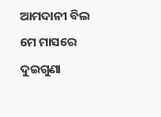ଆମଦାନୀ ବିଲ ମେ ମାସରେ ଦୁଇଗୁଣା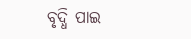ବୃଦ୍ଧି ପାଇ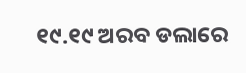୧୯.୧୯ ଅରବ ଡଲାରେ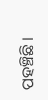ପହଞ୍ଚିଛି ।